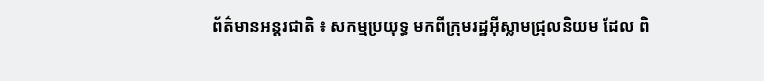ព័ត៌មានអន្តរជាតិ ៖ សកម្មប្រយុទ្ធ មកពីក្រុមរដ្ឋអ៊ីស្លាមជ្រុលនិយម ដែល ពិ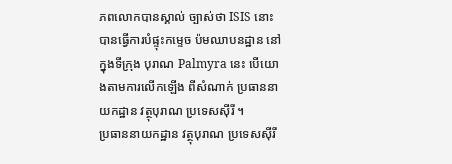ភពលោកបានស្គាល់ ច្បាស់ថា ISIS នោះ បានធ្វើការបំផ្ទុះកម្ទេច ប៉មឈាបនដ្ឋាន នៅក្នុងទីក្រុង បុរាណ Palmyra នេះ បើយោងតាមការលើកឡើង ពីសំណាក់ ប្រធាននាយកដ្ឋាន វត្ថុបុរាណ ប្រទេសស៊ីរី ។
ប្រធាននាយកដ្ឋាន វត្ថុបុរាណ ប្រទេសស៊ីរី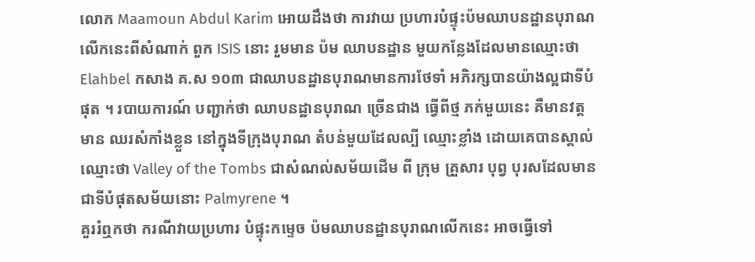លោក Maamoun Abdul Karim អោយដឹងថា ការវាយ ប្រហារបំផ្ទុះប៉មឈាបនដ្ឋានបុរាណលើកនេះពីសំណាក់ ពួក ISIS នោះ រួមមាន ប៉ម ឈាបនដ្ឋាន មួយកន្លែងដែលមានឈ្មោះថា Elahbel កសាង គ.ស ១០៣ ជាឈាបនដ្ឋានបុរាណមានការថែទាំ អភិរក្សបានយ៉ាងល្អជាទីបំផុត ។ របាយការណ៍ បញ្ជាក់ថា ឈាបនដ្ឋានបុរាណ ច្រើនជាង ធ្វើពីថ្ម ភក់មួយនេះ គឺមានវត្តមាន ឈរសំកាំងខ្លួន នៅក្នុងទីក្រុងបុរាណ តំបន់មួយដែលល្បី ឈ្មោះខ្លាំង ដោយគេបានស្គាល់ឈ្មោះថា Valley of the Tombs ជាសំណល់សម័យដើម ពី ក្រុម គ្រួសារ បុព្វ បុរសដែលមានជាទីបំផុតសម័យនោះ Palmyrene ។
គួររំឮកថា ករណីវាយប្រហារ បំផ្ទុះកម្ទេច ប៉មឈាបនដ្ឋានបុរាណលើកនេះ អាចធ្វើទៅ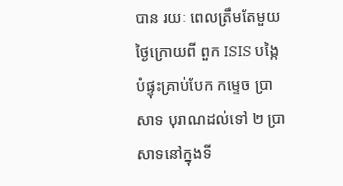បាន រយៈ ពេលត្រឹមតែមួយថ្ងៃក្រោយពី ពួក ISIS បង្កៃបំផ្ទុះគ្រាប់បែក កម្ទេច ប្រាសាទ បុរាណដល់ទៅ ២ ប្រាសាទនៅក្នុងទី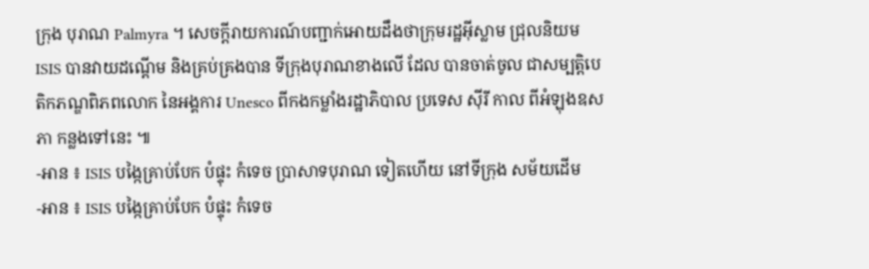ក្រុង បុរាណ Palmyra ។ សេចក្តីរាយការណ៍បញ្ជាក់អោយដឹងថាក្រុមរដ្ឋអ៊ីស្លាម ជ្រុលនិយម ISIS បានវាយដណ្តើម និងគ្រប់គ្រងបាន ទីក្រុងបុរាណខាងលើ ដែល បានចាត់ចូល ជាសម្បត្តិបេតិកភណ្ឌពិភពលោក នៃអង្គការ Unesco ពីកងកម្លាំងរដ្ឋាភិបាល ប្រទេស ស៊ីរី កាល ពីអំឡុងឧសភា កន្លងទៅនេះ ៕
-អាន ៖ ISIS បង្កៃគ្រាប់បែក បំផ្ទុះ កំទេច ប្រាសាទបុរាណ ទៀតហើយ នៅទីក្រុង សម័យដើម
-អាន ៖ ISIS បង្កៃគ្រាប់បែក បំផ្ទុះ កំទេច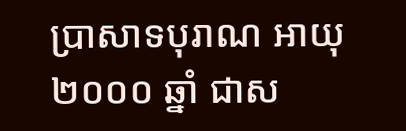ប្រាសាទបុរាណ អាយុ ២០០០ ឆ្នាំ ជាស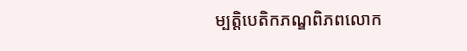ម្បត្តិបេតិកភណ្ឌពិភពលោក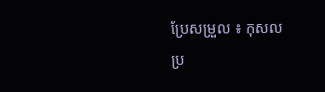ប្រែសម្រួល ៖ កុសល
ប្រ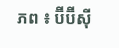ភព ៖ ប៊ីប៊ីស៊ី